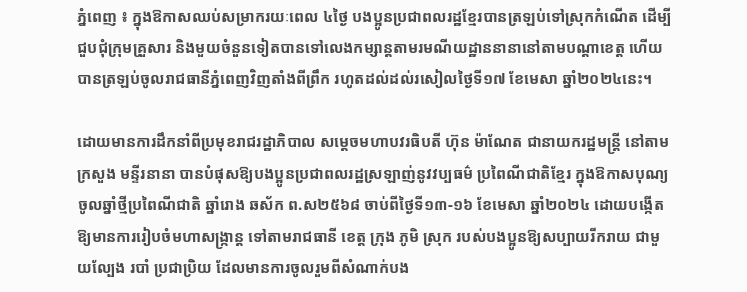ភ្នំពេញ ៖ ក្នុងឱកាសឈប់សម្រាករយៈពេល ៤ថ្ងៃ បងប្អូនប្រជាពលរដ្ឋខ្មែរបានត្រឡប់ទៅស្រុកកំណើត ដើម្បីជួបជុំក្រុមគ្រួសារ និងមួយចំនួនទៀតបានទៅលេងកម្សាន្ដតាមរមណីយដ្ឋាននានានៅតាមបណ្ដាខេត្ត ហើយបានត្រឡប់ចូលរាជធានីភ្នំពេញវិញតាំងពីព្រឹក រហូតដល់ដល់រសៀលថ្ងៃទី១៧ ខែមេសា ឆ្នាំ២០២៤នេះ។

ដោយមានការដឹកនាំពីប្រមុខរាជរដ្ឋាភិបាល សម្តេចមហាបវរធិបតី ហ៊ុន ម៉ាណែត ជានាយករដ្ឋមន្ត្រី នៅតាមក្រសួង មន្ទីរនានា បានបំផុសឱ្យបងប្អូនប្រជាពលរដ្ឋស្រឡាញ់នូវវប្បធម៌ ប្រពៃណីជាតិខ្មែរ ក្នុងឱកាសបុណ្យចូលឆ្នាំថ្មីប្រពៃណីជាតិ ឆ្នាំរោង ឆស័ក ព.ស២៥៦៨ ចាប់ពីថ្ងៃទី១៣-១៦ ខែមេសា ឆ្នាំ២០២៤ ដោយបង្កើតឱ្យមានការរៀបចំមហាសង្ក្រាន្ត ទៅតាមរាជធានី ខេត្ត ក្រុង ភូមិ ស្រុក របស់បងប្អូនឱ្យសប្បាយរីករាយ ជាមួយល្បែង របាំ ប្រជាប្រិយ ដែលមានការចូលរួមពីសំណាក់បង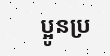ប្អូនប្រ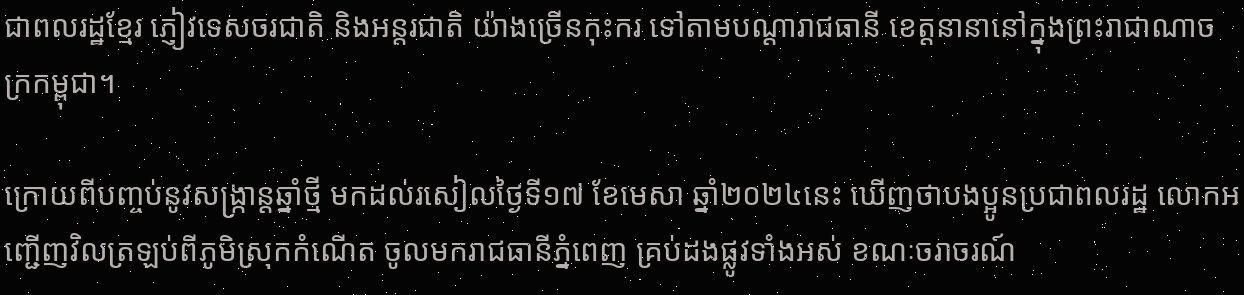ជាពលរដ្ឋខ្មែរ ភ្ញៀវទេសចរជាតិ និងអន្តរជាតិ យ៉ាងច្រើនកុះករ ទៅតាមបណ្តារាជធានី ខេត្តនានានៅក្នុងព្រះរាជាណាចក្រកម្ពុជា។

ក្រោយពីបញ្ចប់នូវសង្ក្រាន្តឆ្នាំថ្មី មកដល់រសៀលថ្ងៃទី១៧ ខែមេសា ឆ្នាំ២០២៤នេះ ឃើញថាបងប្អូនប្រជាពលរដ្ឋ លោកអញ្ជើញវិលត្រឡប់ពីភូមិស្រុកកំណើត ចូលមករាជធានីភ្នំពេញ គ្រប់ដងផ្លូវទាំងអស់ ខណៈចរាចរណ៍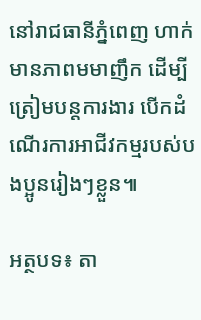នៅរាជធានីភ្នំពេញ ហាក់មានភាពមមាញឹក ដើម្បីត្រៀមបន្តការងារ បើកដំណើរការអាជីវកម្មរបស់បងប្អូនរៀងៗខ្លួន៕

អត្ថបទ៖ តា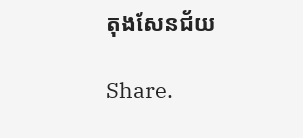តុងសែនជ័យ

Share.